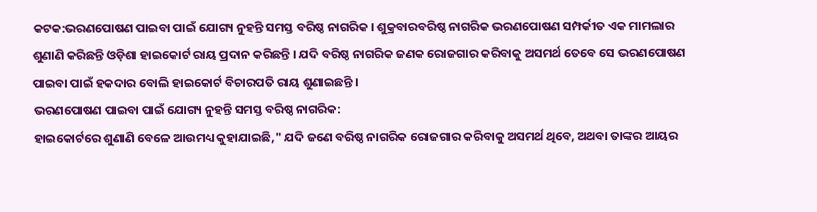କଟକ:ଭରଣପୋଷଣ ପାଇବା ପାଇଁ ଯୋଗ୍ୟ ନୁହନ୍ତି ସମସ୍ତ ବରିଷ୍ଠ ନାଗରିକ । ଶୁକ୍ରବାରବରିଷ୍ଠ ନାଗରିକ ଭରଣପୋଷଣ ସମ୍ପର୍କୀତ ଏକ ମାମଲାର ଶୁଣାଣି କରିଛନ୍ତି ଓଡ଼ିଶା ହାଇକୋର୍ଟ ରାୟ ପ୍ରଦାନ କରିଛନ୍ତି । ଯଦି ବରିଷ୍ଠ ନାଗରିକ ଜଣକ ରୋଜଗାର କରିବାକୁ ଅସମର୍ଥ ତେବେ ସେ ଭରଣପୋଷଣ ପାଇବା ପାଇଁ ହକଦାର ବୋଲି ହାଇକୋର୍ଟ ବିଚାରପତି ରାୟ ଶୁଣାଇଛନ୍ତି ।
ଭରଣପୋଷଣ ପାଇବା ପାଇଁ ଯୋଗ୍ୟ ନୁହନ୍ତି ସମସ୍ତ ବରିଷ୍ଠ ନାଗରିକ:
ହାଇକୋର୍ଟରେ ଶୁଣାଣି ବେଳେ ଆଉମଧ୍ୟ କୁହାଯାଇଛି," ଯଦି ଜଣେ ବରିଷ୍ଠ ନାଗରିକ ରୋଜଗାର କରିବାକୁ ଅସମର୍ଥ ଥିବେ, ଅଥବା ତାଙ୍କର ଆୟର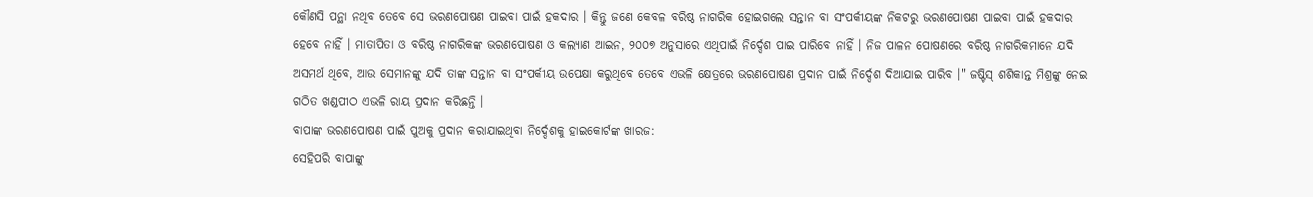କୌଣସି ପନ୍ଥା ନଥିବ ତେବେ ସେ ଭରଣପୋଷଣ ପାଇବା ପାଇଁ ହକଦାର । କିନ୍ତୁ ଜଣେ କେବଳ ବରିଷ୍ଠ ନାଗରିକ ହୋଇଗଲେ ସନ୍ତାନ ବା ସଂପର୍କୀୟଙ୍କ ନିକଟରୁ ଭରଣପୋଷଣ ପାଇବା ପାଇଁ ହକଦାର ହେବେ ନାହିଁ । ମାତାପିତା ଓ ବରିଷ୍ଠ ନାଗରିକଙ୍କ ଭରଣପୋଷଣ ଓ କଲ୍ୟାଣ ଆଇନ, ୨୦୦୭ ଅନୁସାରେ ଏଥିପାଇଁ ନିର୍ଦ୍ଦେଶ ପାଇ ପାରିବେ ନାହିଁ । ନିଜ ପାଳନ ପୋଷଣରେ ବରିଷ୍ଠ ନାଗରିକମାନେ ଯଦି ଅସମର୍ଥ ଥିବେ, ଆଉ ସେମାନଙ୍କୁ ଯଦି ତାଙ୍କ ସନ୍ତାନ ବା ସଂପର୍କୀୟ ଉପେକ୍ଷା କରୁଥିବେ ତେବେ ଏଭଳି କ୍ଷେତ୍ରରେ ଭରଣପୋଷଣ ପ୍ରଦାନ ପାଇଁ ନିର୍ଦ୍ଦେଶ ଦିଆଯାଇ ପାରିବ ।" ଜଷ୍ଟିସ୍ ଶଶିକାନ୍ତ ମିଶ୍ରଙ୍କୁ ନେଇ ଗଠିତ ଖଣ୍ଡପୀଠ ଏଭଳି ରାୟ ପ୍ରଦାନ କରିଛନ୍ତି ।
ବାପାଙ୍କ ଭରଣପୋଷଣ ପାଇଁ ପୁଅକୁ ପ୍ରଦାନ କରାଯାଇଥିବା ନିର୍ଦ୍ଦେଶକୁ ହାଇକୋର୍ଟଙ୍କ ଖାରଜ:
ସେହିପରି ବାପାଙ୍କୁ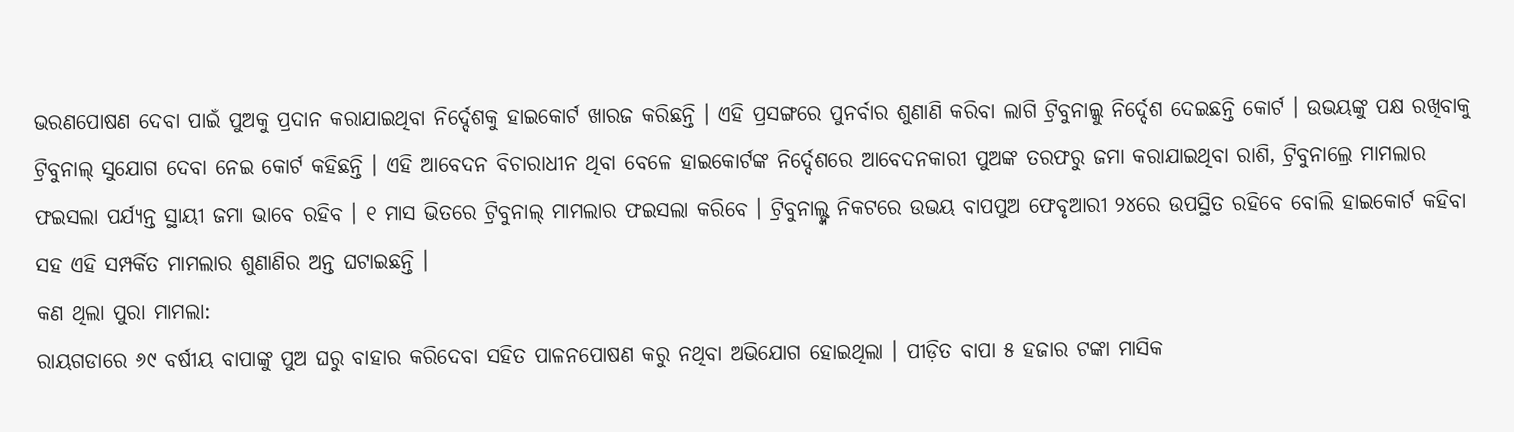ଭରଣପୋଷଣ ଦେବା ପାଇଁ ପୁଅକୁ ପ୍ରଦାନ କରାଯାଇଥିବା ନିର୍ଦ୍ଦେଶକୁ ହାଇକୋର୍ଟ ଖାରଜ କରିଛନ୍ତି । ଏହି ପ୍ରସଙ୍ଗରେ ପୁନର୍ବାର ଶୁଣାଣି କରିବା ଲାଗି ଟ୍ରିବୁନାଲ୍କୁ ନିର୍ଦ୍ଦେଶ ଦେଇଛନ୍ତି କୋର୍ଟ । ଉଭୟଙ୍କୁ ପକ୍ଷ ରଖିବାକୁ ଟ୍ରିବୁନାଲ୍ ସୁଯୋଗ ଦେବା ନେଇ କୋର୍ଟ କହିଛନ୍ତି । ଏହି ଆବେଦନ ବିଚାରାଧୀନ ଥିବା ବେଳେ ହାଇକୋର୍ଟଙ୍କ ନିର୍ଦ୍ଦେଶରେ ଆବେଦନକାରୀ ପୁଅଙ୍କ ତରଫରୁ ଜମା କରାଯାଇଥିବା ରାଶି, ଟ୍ରିବୁନାଲ୍ରେ ମାମଲାର ଫଇସଲା ପର୍ଯ୍ୟନ୍ତ ସ୍ଥାୟୀ ଜମା ଭାବେ ରହିବ । ୧ ମାସ ଭିତରେ ଟ୍ରିବୁନାଲ୍ ମାମଲାର ଫଇସଲା କରିବେ । ଟ୍ରିବୁନାଲ୍ଙ୍କ ନିକଟରେ ଉଭୟ ବାପପୁଅ ଫେବୃଆରୀ ୨୪ରେ ଉପସ୍ଥିତ ରହିବେ ବୋଲି ହାଇକୋର୍ଟ କହିବା ସହ ଏହି ସମ୍ପର୍କିତ ମାମଲାର ଶୁଣାଣିର ଅନ୍ତ ଘଟାଇଛନ୍ତି ।
କଣ ଥିଲା ପୁରା ମାମଲା:
ରାୟଗଡାରେ ୬୯ ବର୍ଷୀୟ ବାପାଙ୍କୁ ପୁଅ ଘରୁ ବାହାର କରିଦେବା ସହିତ ପାଳନପୋଷଣ କରୁ ନଥିବା ଅଭିଯୋଗ ହୋଇଥିଲା । ପୀଡ଼ିତ ବାପା ୫ ହଜାର ଟଙ୍କା ମାସିକ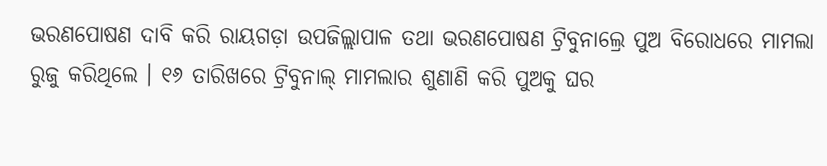ଭରଣପୋଷଣ ଦାବି କରି ରାୟଗଡ଼ା ଉପଜିଲ୍ଲାପାଳ ତଥା ଭରଣପୋଷଣ ଟ୍ରିବୁନାଲ୍ରେ ପୁଅ ବିରୋଧରେ ମାମଲା ରୁଜୁ କରିଥିଲେ । ୧୬ ତାରିଖରେ ଟ୍ରିବୁନାଲ୍ ମାମଲାର ଶୁଣାଣି କରି ପୁଅକୁ ଘର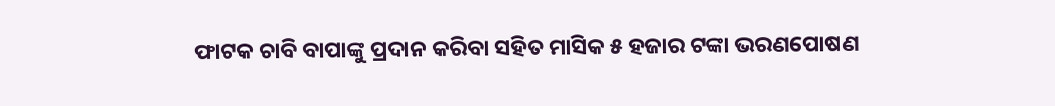ଫାଟକ ଚାବି ବାପାଙ୍କୁ ପ୍ରଦାନ କରିବା ସହିତ ମାସିକ ୫ ହଜାର ଟଙ୍କା ଭରଣପୋଷଣ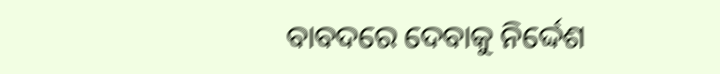ବାବଦରେ ଦେବାକୁ ନିର୍ଦ୍ଦେଶ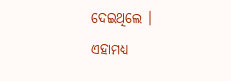ଦେଇଥିଲେ ।
ଏହାମଧ୍ୟ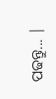ପଢନ୍ତୁ... |